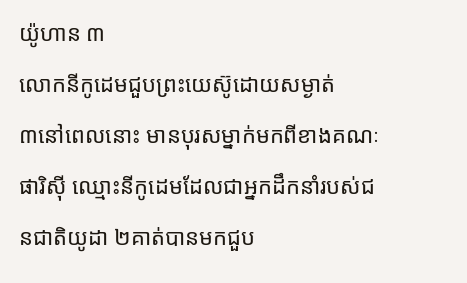យ៉ូហាន ៣
លោកនីកូដេមជួបព្រះយេស៊ូដោយសម្ងាត់
៣នៅពេលនោះ មានបុរសម្នាក់មកពីខាងគណៈផារិស៊ី ឈ្មោះនីកូដេមដែលជាអ្នកដឹកនាំរបស់ជនជាតិយូដា ២គាត់បានមកជួប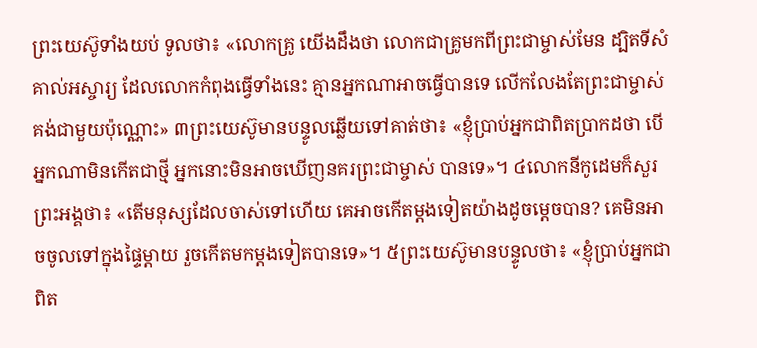ព្រះយេស៊ូទាំងយប់ ទូលថា៖ «លោកគ្រូ យើងដឹងថា លោកជាគ្រូមកពីព្រះជាម្ចាស់មែន ដ្បិតទីសំគាល់អស្ចារ្យ ដែលលោកកំពុងធ្វើទាំងនេះ គ្មានអ្នកណាអាចធ្វើបានទេ លើកលែងតែព្រះជាម្ចាស់គង់ជាមួយប៉ុណ្ណោះ» ៣ព្រះយេស៊ូមានបន្ទូលឆ្លើយទៅគាត់ថា៖ «ខ្ញុំប្រាប់អ្នកជាពិតប្រាកដថា បើអ្នកណាមិនកើតជាថ្មី អ្នកនោះមិនអាចឃើញនគរព្រះជាម្ចាស់ បានទេ»។ ៤លោកនីកូដេមក៏សួរព្រះអង្គថា៖ «តើមនុស្សដែលចាស់ទៅហើយ គេអាចកើតម្ដងទៀតយ៉ាងដូចម្តេចបាន? គេមិនអាចចូលទៅក្នុងផ្ទៃម្ដាយ រួចកើតមកម្តងទៀតបានទេ»។ ៥ព្រះយេស៊ូមានបន្ទូលថា៖ «ខ្ញុំប្រាប់អ្នកជាពិត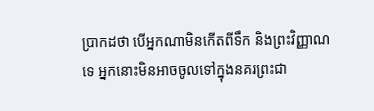ប្រាកដថា បើអ្នកណាមិនកើតពីទឹក និងព្រះវិញ្ញាណទេ អ្នកនោះមិនអាចចូលទៅក្នុងនគរព្រះជា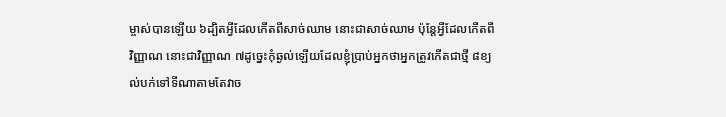ម្ចាស់បានឡើយ ៦ដ្បិតអ្វីដែលកើតពីសាច់ឈាម នោះជាសាច់ឈាម ប៉ុន្ដែអ្វីដែលកើតពីវិញ្ញាណ នោះជាវិញ្ញាណ ៧ដូច្នេះកុំឆ្ងល់ឡើយដែលខ្ញុំប្រាប់អ្នកថាអ្នកត្រូវកើតជាថ្មី ៨ខ្យល់បក់ទៅទីណាតាមតែវាច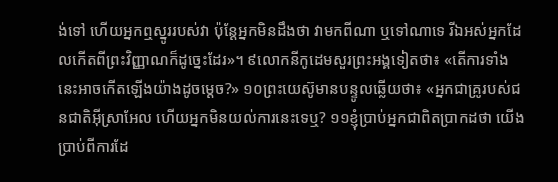ង់ទៅ ហើយអ្នកឮស្នូររបស់វា ប៉ុន្ដែអ្នកមិនដឹងថា វាមកពីណា ឬទៅណាទេ រីឯអស់អ្នកដែលកើតពីព្រះវិញ្ញាណក៏ដូច្នេះដែរ»។ ៩លោកនីកូដេមសួរព្រះអង្គទៀតថា៖ «តើការទាំងនេះអាចកើតឡើងយ៉ាងដូចម្តេច?» ១០ព្រះយេស៊ូមានបន្ទូលឆ្លើយថា៖ «អ្នកជាគ្រូរបស់ជនជាតិអ៊ីស្រាអែល ហើយអ្នកមិនយល់ការនេះទេឬ? ១១ខ្ញុំប្រាប់អ្នកជាពិតប្រាកដថា យើងប្រាប់ពីការដែ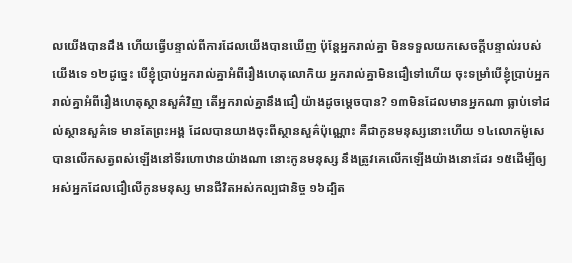លយើងបានដឹង ហើយធ្វើបន្ទាល់ពីការដែលយើងបានឃើញ ប៉ុន្ដែអ្នករាល់គ្នា មិនទទួលយកសេចក្ដីបន្ទាល់របស់យើងទេ ១២ដូច្នេះ បើខ្ញុំប្រាប់អ្នករាល់គ្នាអំពីរឿងហេតុលោកិយ អ្នករាល់គ្នាមិនជឿទៅហើយ ចុះទម្រាំបើខ្ញុំប្រាប់អ្នករាល់គ្នាអំពីរឿងហេតុស្ថានសួគ៌វិញ តើអ្នករាល់គ្នានឹងជឿ យ៉ាងដូចម្ដេចបាន? ១៣មិនដែលមានអ្នកណា ធ្លាប់ទៅដល់ស្ថានសួគ៌ទេ មានតែព្រះអង្គ ដែលបានយាងចុះពីស្ថានសួគ៌ប៉ុណ្ណោះ គឺជាកូនមនុស្សនោះហើយ ១៤លោកម៉ូសេបានលើកសត្វពស់ឡើងនៅទីរហោឋានយ៉ាងណា នោះកូនមនុស្ស នឹងត្រូវគេលើកឡើងយ៉ាងនោះដែរ ១៥ដើម្បីឲ្យអស់អ្នកដែលជឿលើកូនមនុស្ស មានជីវិតអស់កល្បជានិច្ច ១៦ដ្បិត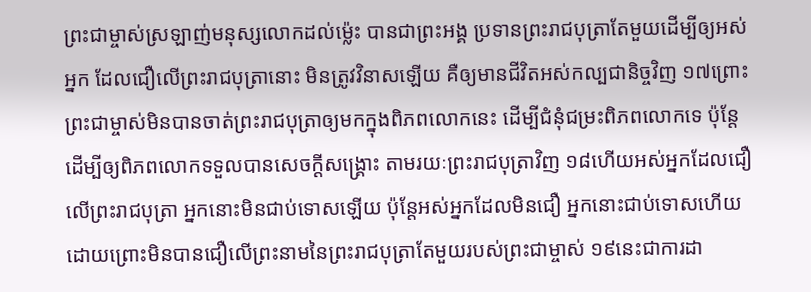ព្រះជាម្ចាស់ស្រឡាញ់មនុស្សលោកដល់ម៉្លេះ បានជាព្រះអង្គ ប្រទានព្រះរាជបុត្រាតែមួយដើម្បីឲ្យអស់អ្នក ដែលជឿលើព្រះរាជបុត្រានោះ មិនត្រូវវិនាសឡើយ គឺឲ្យមានជីវិតអស់កល្បជានិច្ចវិញ ១៧ព្រោះព្រះជាម្ចាស់មិនបានចាត់ព្រះរាជបុត្រាឲ្យមកក្នុងពិភពលោកនេះ ដើម្បីជំនុំជម្រះពិភពលោកទេ ប៉ុន្ដែដើម្បីឲ្យពិភពលោកទទួលបានសេចក្ដីសង្គ្រោះ តាមរយៈព្រះរាជបុត្រាវិញ ១៨ហើយអស់អ្នកដែលជឿលើព្រះរាជបុត្រា អ្នកនោះមិនជាប់ទោសឡើយ ប៉ុន្ដែអស់អ្នកដែលមិនជឿ អ្នកនោះជាប់ទោសហើយ ដោយព្រោះមិនបានជឿលើព្រះនាមនៃព្រះរាជបុត្រាតែមួយរបស់ព្រះជាម្ចាស់ ១៩នេះជាការដា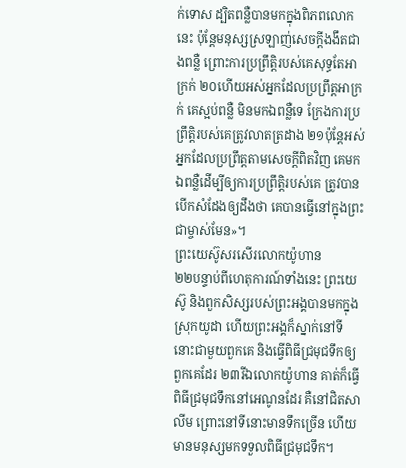ក់ទោស ដ្បិតពន្លឺបានមកក្នុងពិភពលោកនេះ ប៉ុន្ដែមនុស្សស្រឡាញ់សេចក្ដីងងឹតជាងពន្លឺ ព្រោះការប្រព្រឹត្ដិរបស់គេសុទ្ធតែអាក្រក់ ២០ហើយអស់អ្នកដែលប្រព្រឹត្ដអាក្រក់ គេស្អប់ពន្លឺ មិនមកឯពន្លឺទេ ក្រែងការប្រព្រឹត្តិរបស់គេត្រូវលាតត្រដាង ២១ប៉ុន្ដែអស់អ្នកដែលប្រព្រឹត្តតាមសេចក្ដីពិតវិញ គេមកឯពន្លឺដើម្បីឲ្យការប្រព្រឹត្តិរបស់គេ ត្រូវបានបើកសំដែងឲ្យដឹងថា គេបានធ្វើនៅក្នុងព្រះជាម្ចាស់មែន»។
ព្រះយេស៊ូសរសើរលោកយ៉ូហាន
២២បន្ទាប់ពីហេតុការណ៍ទាំងនេះ ព្រះយេស៊ូ និងពួកសិស្សរបស់ព្រះអង្គបានមកក្នុងស្រុកយូដា ហើយព្រះអង្គក៏ស្នាក់នៅទីនោះជាមួយពួកគេ និងធ្វើពិធីជ្រមុជទឹកឲ្យពួកគេដែរ ២៣រីឯលោកយ៉ូហាន គាត់ក៏ធ្វើពិធីជ្រមុជទឹកនៅអេណូនដែរ គឺនៅជិតសាលីម ព្រោះនៅទីនោះមានទឹកច្រើន ហើយមានមនុស្សមកទទួលពិធីជ្រមុជទឹក។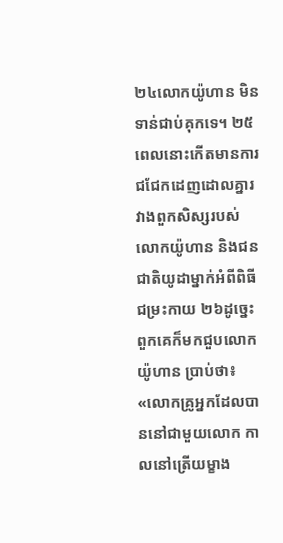២៤លោកយ៉ូហាន មិនទាន់ជាប់គុកទេ។ ២៥ពេលនោះកើតមានការជជែកដេញដោលគ្នារវាងពួកសិស្សរបស់លោកយ៉ូហាន និងជនជាតិយូដាម្នាក់អំពីពិធីជម្រះកាយ ២៦ដូច្នេះ ពួកគេក៏មកជួបលោកយ៉ូហាន ប្រាប់ថា៖ «លោកគ្រូអ្នកដែលបាននៅជាមួយលោក កាលនៅត្រើយម្ខាង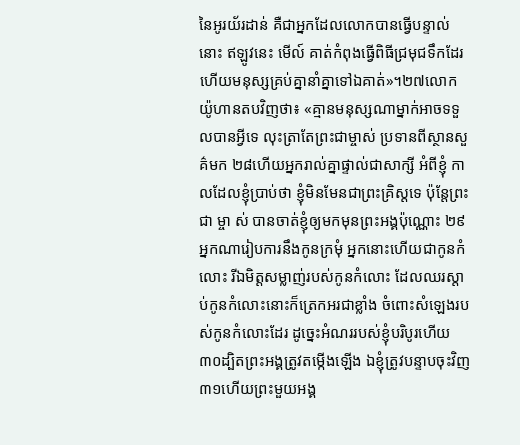នៃអូរយ័រដាន់ គឺជាអ្នកដែលលោកបានធ្វើបន្ទាល់នោះ ឥឡូវនេះ មើល៍ គាត់កំពុងធ្វើពិធីជ្រមុជទឹកដែរ ហើយមនុស្សគ្រប់គ្នានាំគ្នាទៅឯគាត់»។២៧លោកយ៉ូហានតបវិញថា៖ «គ្មានមនុស្សណាម្នាក់អាចទទួលបានអ្វីទេ លុះត្រាតែព្រះជាម្ចាស់ ប្រទានពីស្ថានសួគ៌មក ២៨ហើយអ្នករាល់គ្នាផ្ទាល់ជាសាក្សី អំពីខ្ញុំ កាលដែលខ្ញុំប្រាប់ថា ខ្ញុំមិនមែនជាព្រះគ្រិស្ដទេ ប៉ុន្ដែព្រះ ជា ម្ចា ស់ បានចាត់ខ្ញុំឲ្យមកមុនព្រះអង្គប៉ុណ្ណោះ ២៩អ្នកណារៀបការនឹងកូនក្រមុំ អ្នកនោះហើយជាកូនកំលោះ រីឯមិត្តសម្លាញ់របស់កូនកំលោះ ដែលឈរស្តាប់កូនកំលោះនោះក៏ត្រេកអរជាខ្លាំង ចំពោះសំឡេងរបស់កូនកំលោះដែរ ដូច្នេះអំណររបស់ខ្ញុំបរិបូរហើយ ៣០ដ្បិតព្រះអង្គត្រូវតម្កើងឡើង ឯខ្ញុំត្រូវបន្ទាបចុះវិញ ៣១ហើយព្រះមួយអង្គ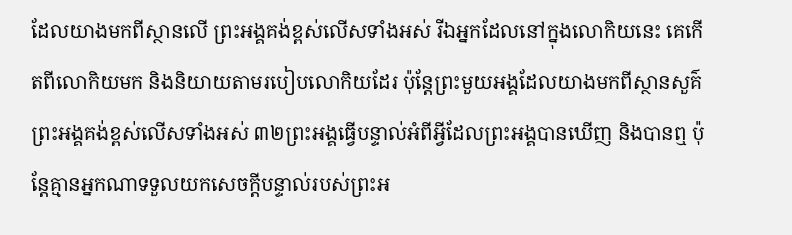ដែលយាងមកពីស្ថានលើ ព្រះអង្គគង់ខ្ពស់លើសទាំងអស់ រីឯអ្នកដែលនៅក្នុងលោកិយនេះ គេកើតពីលោកិយមក និងនិយាយតាមរបៀបលោកិយដែរ ប៉ុន្ដែព្រះមួយអង្គដែលយាងមកពីស្ថានសួគ៌ ព្រះអង្គគង់ខ្ពស់លើសទាំងអស់ ៣២ព្រះអង្គធ្វើបន្ទាល់អំពីអ្វីដែលព្រះអង្គបានឃើញ និងបានឮ ប៉ុន្ដែគ្មានអ្នកណាទទួលយកសេចក្ដីបន្ទាល់របស់ព្រះអ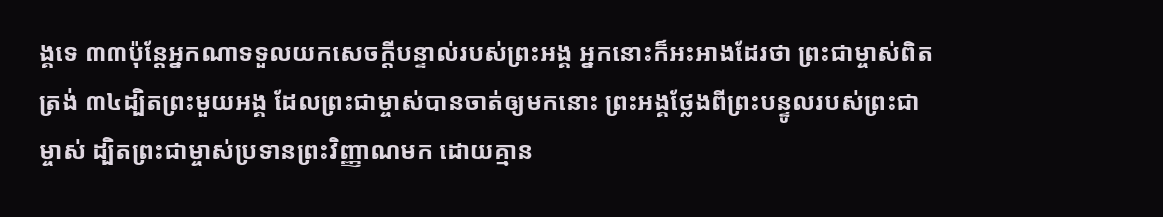ង្គទេ ៣៣ប៉ុន្ដែអ្នកណាទទួលយកសេចក្តីបន្ទាល់របស់ព្រះអង្គ អ្នកនោះក៏អះអាងដែរថា ព្រះជាម្ចាស់ពិតត្រង់ ៣៤ដ្បិតព្រះមួយអង្គ ដែលព្រះជាម្ចាស់បានចាត់ឲ្យមកនោះ ព្រះអង្គថ្លែងពីព្រះបន្ទូលរបស់ព្រះជាម្ចាស់ ដ្បិតព្រះជាម្ចាស់ប្រទានព្រះវិញ្ញាណមក ដោយគ្មាន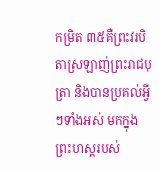កម្រិត ៣៥គឺព្រះវរបិតាស្រឡាញ់ព្រះរាជបុត្រា និងបានប្រគល់អ្វីៗទាំងអស់ មកក្នុងព្រះហស្ដរបស់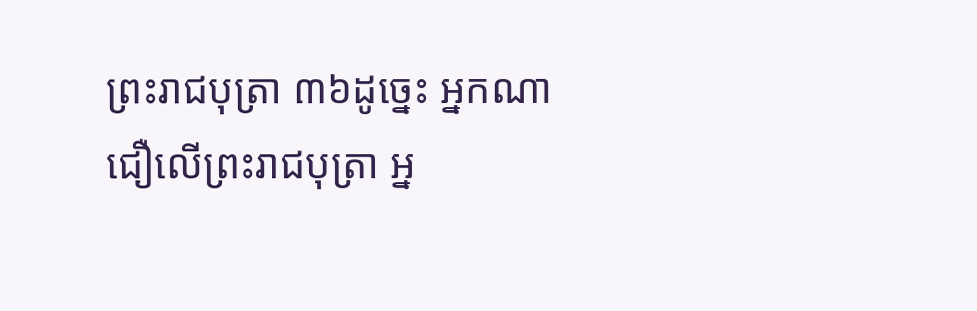ព្រះរាជបុត្រា ៣៦ដូច្នេះ អ្នកណាជឿលើព្រះរាជបុត្រា អ្ន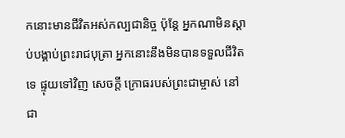កនោះមានជីវិតអស់កល្បជានិច្ច ប៉ុន្ដែ អ្នកណាមិនស្ដាប់បង្គាប់ព្រះរាជបុត្រា អ្នកនោះនឹងមិនបានទទួលជីវិតទេ ផ្ទុយទៅវិញ សេចក្ដី ក្រោធរបស់ព្រះជាម្ចាស់ នៅ ជា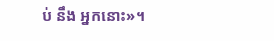ប់ នឹង អ្នកនោះ»។